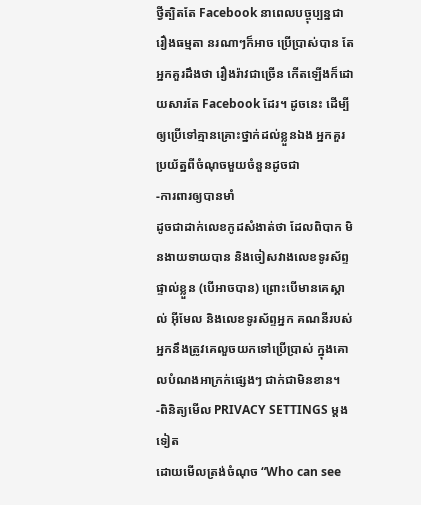ថ្វីត្បិតតែ Facebook នាពេលបច្ចុប្បន្នជារឿងធម្មតា នរណាៗក៏អាច ប្រើប្រាស់បាន តែអ្នកគួរដឹងថា រឿងរ៉ាវជាច្រើន កើតឡើងក៏ដោយសារតែ Facebook ដែរ។ ដូចនេះ ដើម្បីឲ្យប្រើទៅគ្មានគ្រោះថ្នាក់ដល់ខ្លួនឯង អ្នកគួរប្រយ័ត្នពីចំណុចមួយចំនួនដូចជា
-ការពារឲ្យបានមាំ
ដូចជាដាក់លេខកូដសំងាត់ថា ដែលពិបាក មិនងាយទាយបាន និងចៀសវាងលេខទូរស័ព្ទផ្ទាល់ខ្លួន (បើអាចបាន) ព្រោះបើមានគេស្គាល់ អ៊ីមែល និងលេខទូរស័ព្ទអ្នក គណនីរបស់អ្នកនឹងត្រូវគេលួចយកទៅប្រើប្រាស់ ក្នុងគោលបំណងអាក្រក់ផ្សេងៗ ជាក់ជាមិនខាន។
-ពិនិត្យមើល PRIVACY SETTINGS ម្តងទៀត
ដោយមើលត្រង់ចំណុច “Who can see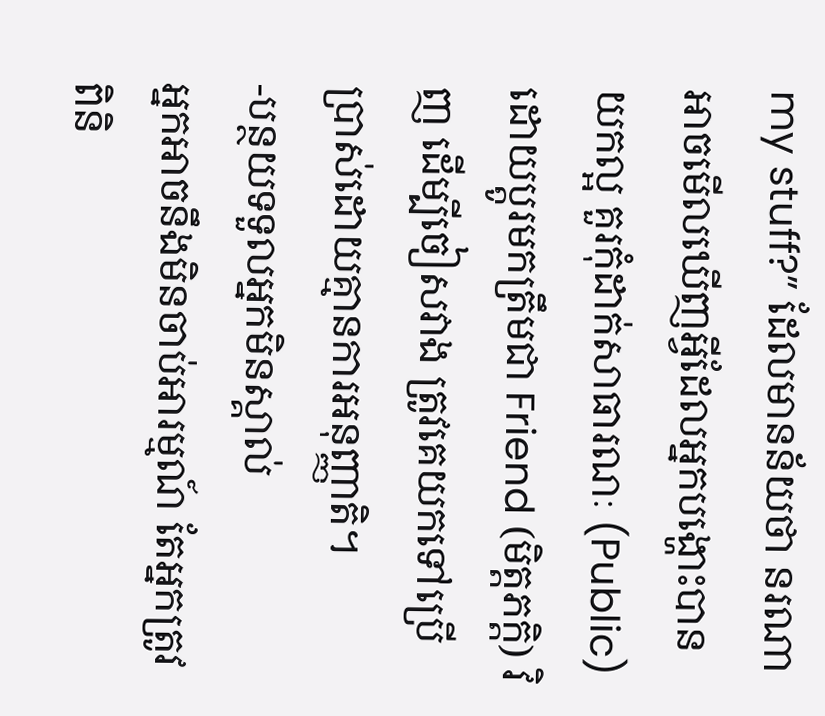my stuff?” ដែលមានន័យថា នរណាអាចមើលឃើញអ្វីដែលអ្នកបង្ហោះបាន យកល្អ គួរកុំដាក់សាធារណៈ (Public) ដោយប្តូរមកត្រឹមជា Friend (មិត្តភក្តិ) វិញ ដើម្បីចៀសវាង ត្រូវគេយកទៅប្រើប្រាស់ដោយគ្មានការអនុញ្ញាតិ។
-បន្ថយទទួលអ្នកមិនស្គាល់
អ្នកអាចនឹងមិនចាប់អារម្មណ៍ តែអ្នកត្រូវពិនិ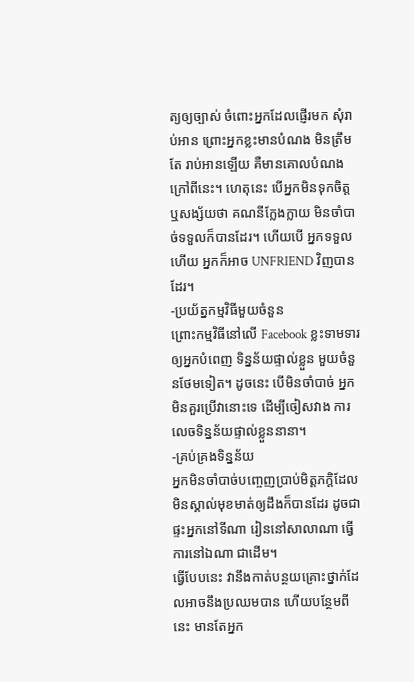ត្យឲ្យច្បាស់ ចំពោះអ្នកដែលផ្ញើរមក សុំរាប់អាន ព្រោះអ្នកខ្លះមានបំណង មិនត្រឹមតែ រាប់អានឡើយ គឺមានគោលបំណងក្រៅពីនេះ។ ហេតុនេះ បើអ្នកមិនទុកចិត្ត ឬសង្ស័យថា គណនីក្លែងក្លាយ មិនចាំបាច់ទទួលក៏បានដែរ។ ហើយបើ អ្នកទទួលហើយ អ្នកក៏អាច UNFRIEND វិញបានដែរ។
-ប្រយ័ត្នកម្មវិធីមួយចំនួន
ព្រោះកម្មវិធីនៅលើ Facebook ខ្លះទាមទារឲ្យអ្នកបំពេញ ទិន្នន័យផ្ទាល់ខ្លួន មួយចំនួនថែមទៀត។ ដូចនេះ បើមិនចាំបាច់ អ្នកមិនគួរប្រើវានោះទេ ដើម្បីចៀសវាង ការលេចទិន្នន័យផ្ទាល់ខ្លួននានា។
-គ្រប់គ្រងទិន្នន័យ
អ្នកមិនចាំបាច់បញ្ចេញប្រាប់មិត្តភក្តិដែលមិនស្គាល់មុខមាត់ឲ្យដឹងក៏បានដែរ ដូចជាផ្ទះអ្នកនៅទីណា រៀននៅសាលាណា ធ្វើការនៅឯណា ជាដើម។
ធ្វើបែបនេះ វានឹងកាត់បន្ថយគ្រោះថ្នាក់ដែលអាចនឹងប្រឈមបាន ហើយបន្ថែមពីនេះ មានតែអ្នក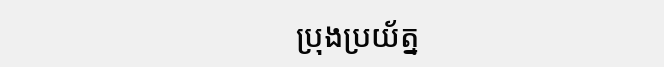ប្រុងប្រយ័ត្ន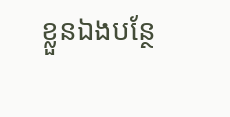ខ្លួនឯងបន្ថែ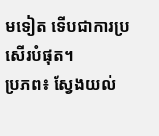មទៀត ទើបជាការប្រសើរបំផុត។
ប្រភព៖ ស្វែងយល់